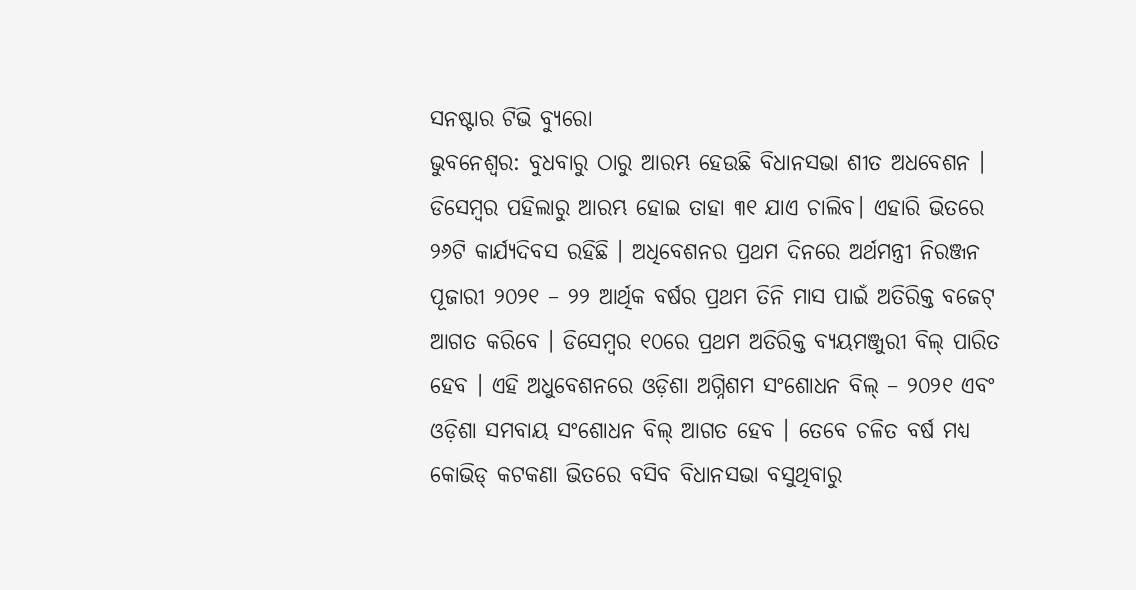ସନଷ୍ଟାର ଟିଭି ବ୍ୟୁରୋ
ଭୁବନେଶ୍ୱର: ବୁଧବାରୁ ଠାରୁ ଆରମ୍ଭ ହେଉଛି ବିଧାନସଭା ଶୀତ ଅଧବେଶନ । ଡିସେମ୍ବର ପହିଲାରୁ ଆରମ୍ଭ ହୋଇ ତାହା ୩୧ ଯାଏ ଚାଲିବ। ଏହାରି ଭିତରେ ୨୬ଟି କାର୍ଯ୍ୟଦିବସ ରହିଛି । ଅଧିବେଶନର ପ୍ରଥମ ଦିନରେ ଅର୍ଥମନ୍ତ୍ରୀ ନିରଞ୍ଜନ ପୂଜାରୀ ୨୦୨୧ – ୨୨ ଆର୍ଥିକ ବର୍ଷର ପ୍ରଥମ ତିନି ମାସ ପାଇଁ ଅତିରିକ୍ତ ବଜେଟ୍ ଆଗତ କରିବେ । ଡିସେମ୍ବର ୧୦ରେ ପ୍ରଥମ ଅତିରିକ୍ତ ବ୍ୟୟମଞ୍ଜୁରୀ ବିଲ୍ ପାରିତ ହେବ । ଏହି ଅଧୁବେଶନରେ ଓଡ଼ିଶା ଅଗ୍ନିଶମ ସଂଶୋଧନ ବିଲ୍ – ୨୦୨୧ ଏବଂ ଓଡ଼ିଶା ସମବାୟ ସଂଶୋଧନ ବିଲ୍ ଆଗତ ହେବ । ତେବେ ଚଳିତ ବର୍ଷ ମଧ୍ୟ କୋଭିଡ୍ କଟକଣା ଭିତରେ ବସିବ ବିଧାନସଭା ବସୁଥିବାରୁ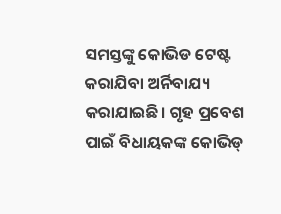ସମସ୍ତଙ୍କୁ କୋଭିଡ ଟେଷ୍ଟ କରାଯିବା ଅର୍ନିବାଯ୍ୟ କରାଯାଇଛି। ଗୃହ ପ୍ରବେଶ ପାଇଁ ବିଧାୟକଙ୍କ କୋଭିଡ୍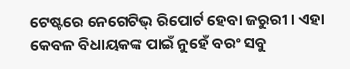ଟେଷ୍ଟରେ ନେଗେଟିଭ୍ ରିପୋର୍ଟ ହେବା ଜରୁରୀ । ଏହା କେବଳ ବିଧାୟକଙ୍କ ପାଇଁ ନୁହେଁ ବରଂ ସବୁ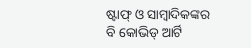ଷ୍ଟାଫ୍ ଓ ସାମ୍ବାଦିକଙ୍କର ବି କୋଭିଡ୍ ଆର୍ଟି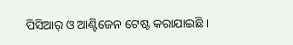ପିସିଆର୍ ଓ ଆଣ୍ଟିଜେନ ଟେଷ୍ଟ କରାଯାଇଛି ।